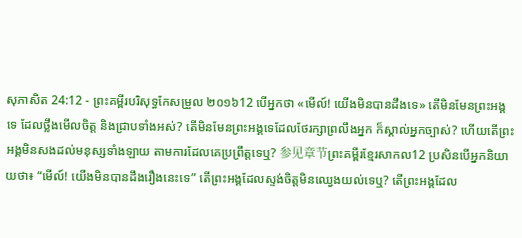សុភាសិត 24:12 - ព្រះគម្ពីរបរិសុទ្ធកែសម្រួល ២០១៦12 បើអ្នកថា «មើល៍! យើងមិនបានដឹងទេ» តើមិនមែនព្រះអង្គទេ ដែលថ្លឹងមើលចិត្ត និងជ្រាបទាំងអស់? តើមិនមែនព្រះអង្គទេដែលថែរក្សាព្រលឹងអ្នក ក៏ស្គាល់អ្នកច្បាស់? ហើយតើព្រះអង្គមិនសងដល់មនុស្សទាំងឡាយ តាមការដែលគេប្រព្រឹត្តទេឬ? 参见章节ព្រះគម្ពីរខ្មែរសាកល12 ប្រសិនបើអ្នកនិយាយថា៖ “មើល៍! យើងមិនបានដឹងរឿងនេះទេ” តើព្រះអង្គដែលស្ទង់ចិត្តមិនឈ្វេងយល់ទេឬ? តើព្រះអង្គដែល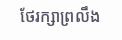ថែរក្សាព្រលឹង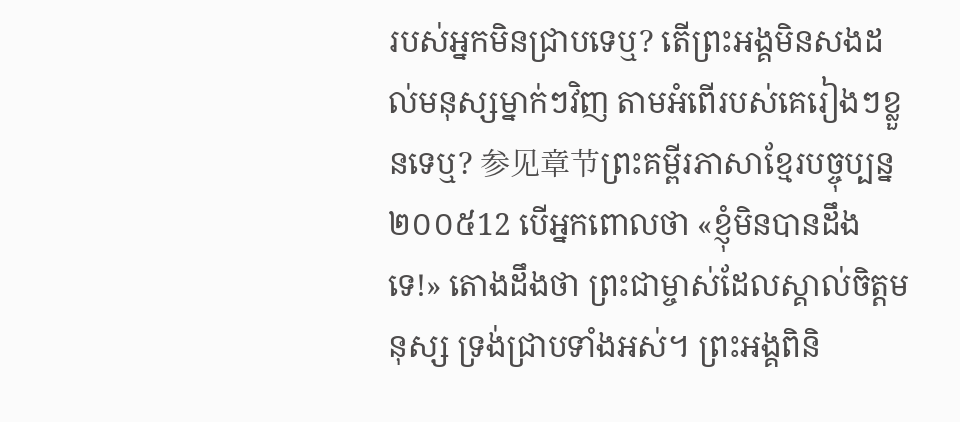របស់អ្នកមិនជ្រាបទេឬ? តើព្រះអង្គមិនសងដល់មនុស្សម្នាក់ៗវិញ តាមអំពើរបស់គេរៀងៗខ្លួនទេឬ? 参见章节ព្រះគម្ពីរភាសាខ្មែរបច្ចុប្បន្ន ២០០៥12 បើអ្នកពោលថា «ខ្ញុំមិនបានដឹងទេ!» តោងដឹងថា ព្រះជាម្ចាស់ដែលស្គាល់ចិត្តមនុស្ស ទ្រង់ជ្រាបទាំងអស់។ ព្រះអង្គពិនិ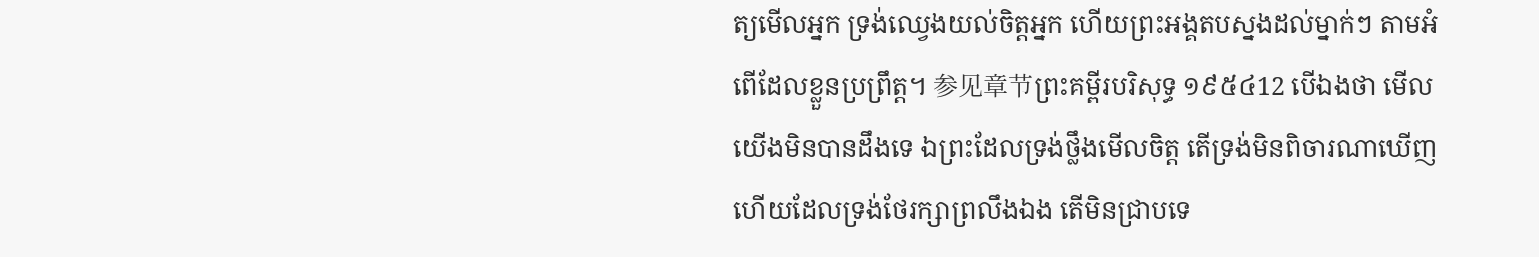ត្យមើលអ្នក ទ្រង់ឈ្វេងយល់ចិត្តអ្នក ហើយព្រះអង្គតបស្នងដល់ម្នាក់ៗ តាមអំពើដែលខ្លួនប្រព្រឹត្ត។ 参见章节ព្រះគម្ពីរបរិសុទ្ធ ១៩៥៤12 បើឯងថា មើល យើងមិនបានដឹងទេ ឯព្រះដែលទ្រង់ថ្លឹងមើលចិត្ត តើទ្រង់មិនពិចារណាឃើញ ហើយដែលទ្រង់ថែរក្សាព្រលឹងឯង តើមិនជ្រាបទេ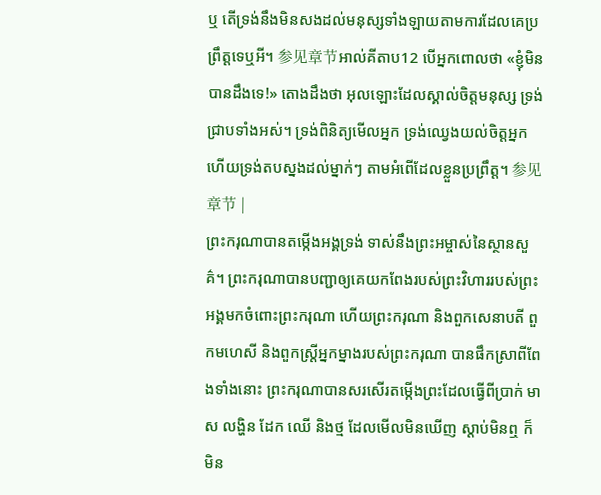ឬ តើទ្រង់នឹងមិនសងដល់មនុស្សទាំងឡាយតាមការដែលគេប្រព្រឹត្តទេឬអី។ 参见章节អាល់គីតាប12 បើអ្នកពោលថា «ខ្ញុំមិនបានដឹងទេ!» តោងដឹងថា អុលឡោះដែលស្គាល់ចិត្តមនុស្ស ទ្រង់ជ្រាបទាំងអស់។ ទ្រង់ពិនិត្យមើលអ្នក ទ្រង់ឈ្វេងយល់ចិត្តអ្នក ហើយទ្រង់តបស្នងដល់ម្នាក់ៗ តាមអំពើដែលខ្លួនប្រព្រឹត្ត។ 参见章节 |
ព្រះករុណាបានតម្កើងអង្គទ្រង់ ទាស់នឹងព្រះអម្ចាស់នៃស្ថានសួគ៌។ ព្រះករុណាបានបញ្ជាឲ្យគេយកពែងរបស់ព្រះវិហាររបស់ព្រះអង្គមកចំពោះព្រះករុណា ហើយព្រះករុណា និងពួកសេនាបតី ពួកមហេសី និងពួកស្ដ្រីអ្នកម្នាងរបស់ព្រះករុណា បានផឹកស្រាពីពែងទាំងនោះ ព្រះករុណាបានសរសើរតម្កើងព្រះដែលធ្វើពីប្រាក់ មាស លង្ហិន ដែក ឈើ និងថ្ម ដែលមើលមិនឃើញ ស្តាប់មិនឮ ក៏មិន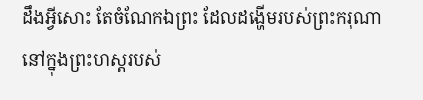ដឹងអ្វីសោះ តែចំណែកឯព្រះ ដែលដង្ហើមរបស់ព្រះករុណានៅក្នុងព្រះហស្តរបស់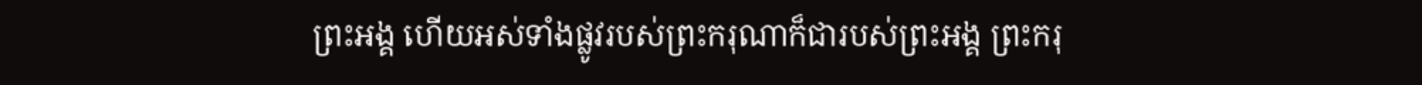ព្រះអង្គ ហើយអស់ទាំងផ្លូវរបស់ព្រះករុណាក៏ជារបស់ព្រះអង្គ ព្រះករុ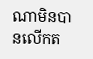ណាមិនបានលើកត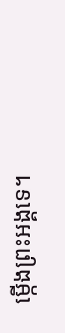ម្កើងព្រះអង្គទេ។